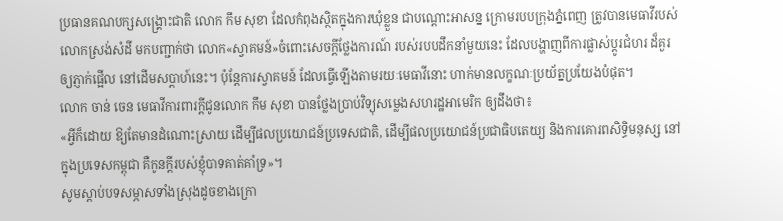ប្រធានគណបក្សសង្គ្រោះជាតិ លោក កឹម សុខា ដែលកំពុងស្ថិតក្នុងការឃុំខ្លួន ជាបណ្ដោះអាសន្ន ក្រោមរបបក្រុងភ្នំពេញ ត្រូវបានមេធាវីរបស់លោកស្រង់សំដី មកបញ្ជាក់ថា លោក«ស្វាគមន៍»ចំពោះសេចក្ដីថ្លែងការណ៍ របស់របបដឹកនាំមួយនេះ ដែលបង្ហាញពីការផ្លាស់ប្ដូរជំហរ ដ៏គួរឲ្យភ្ញាក់ផ្អើល នៅដើមសប្ដាហ៍នេះ។ ប៉ុន្តែការស្វាគមន៍ ដែលធ្វើឡើងតាមរយៈមេធាវីនោះ ហាក់មានលក្ខណៈប្រយ័ត្នប្រយែងបំផុត។
លោក ចាន់ ចេន មេធាវីការពារក្តីជូនលោក កឹម សុខា បានថ្លែងប្រាប់វិទ្យុសម្លេងសហរដ្ឋអាមេរិក ឲ្យដឹងថា៖
«អ្វីក៏ដោយ ឱ្យតែមានដំណោះស្រាយ ដើម្បីផលប្រយោជន៍ប្រទេសជាតិ, ដើម្បីផលប្រយោជន៍ប្រជាធិបតេយ្យ និងការគោរពសិទ្ធិមនុស្ស នៅក្នុងប្រទេសកម្ពុជា គឺកូនក្តីរបស់ខ្ញុំបាទគាត់គាំទ្រ»។
សូមស្ដាប់បទសម្ភាសទាំងស្រុងដូចខាងក្រោ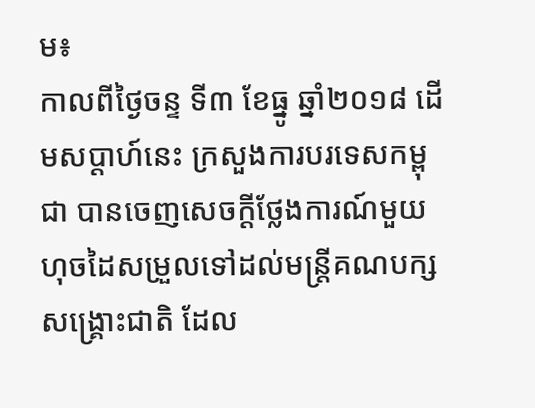ម៖
កាលពីថ្ងៃចន្ទ ទី៣ ខែធ្នូ ឆ្នាំ២០១៨ ដើមសប្ដាហ៍នេះ ក្រសួងការបរទេសកម្ពុជា បានចេញសេចក្ដីថ្លែងការណ៍មួយ ហុចដៃសម្រួលទៅដល់មន្ត្រីគណបក្សសង្គ្រោះជាតិ ដែល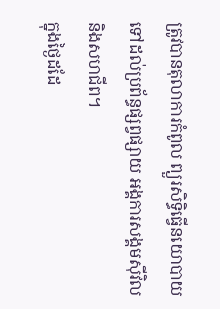ត្រូវបានតុលាការកំពូល ព្យួរសិទ្ធិធ្វើនយោបាយ ទៅដល់ប្រព័ន្ធផ្សព្វផ្សាយ អង្គការសង្គមស៊ីវិល និងសហជីព។
ក្នុងថ្ងៃដដែ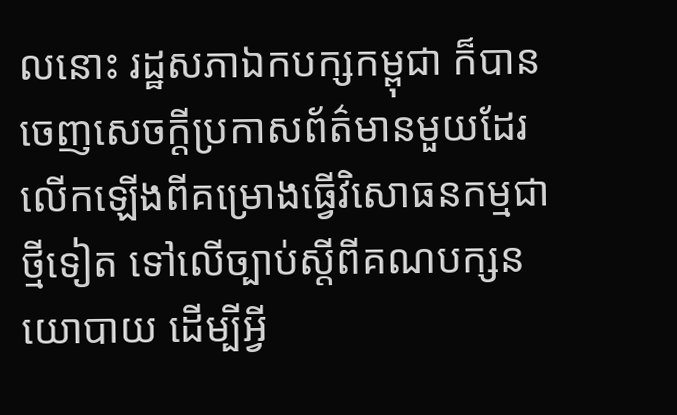លនោះ រដ្ឋសភាឯកបក្សកម្ពុជា ក៏បានចេញសេចក្ដីប្រកាសព័ត៌មានមួយដែរ លើកឡើងពីគម្រោងធ្វើវិសោធនកម្មជាថ្មីទៀត ទៅលើច្បាប់ស្ដីពីគណបក្សនយោបាយ ដើម្បីអ្វី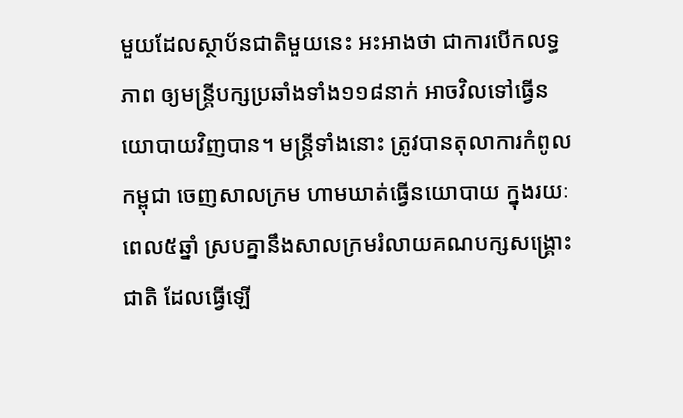មួយដែលស្ថាប័នជាតិមួយនេះ អះអាងថា ជាការបើកលទ្ធភាព ឲ្យមន្ត្រីបក្សប្រឆាំងទាំង១១៨នាក់ អាចវិលទៅធ្វើនយោបាយវិញបាន។ មន្ត្រីទាំងនោះ ត្រូវបានតុលាការកំពូលកម្ពុជា ចេញសាលក្រម ហាមឃាត់ធ្វើនយោបាយ ក្នុងរយៈពេល៥ឆ្នាំ ស្របគ្នានឹងសាលក្រមរំលាយគណបក្សសង្គ្រោះជាតិ ដែលធ្វើឡើ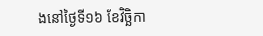ងនៅថ្ងៃទី១៦ ខែវិច្ឆិកា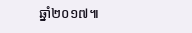ឆ្នាំ២០១៧៕